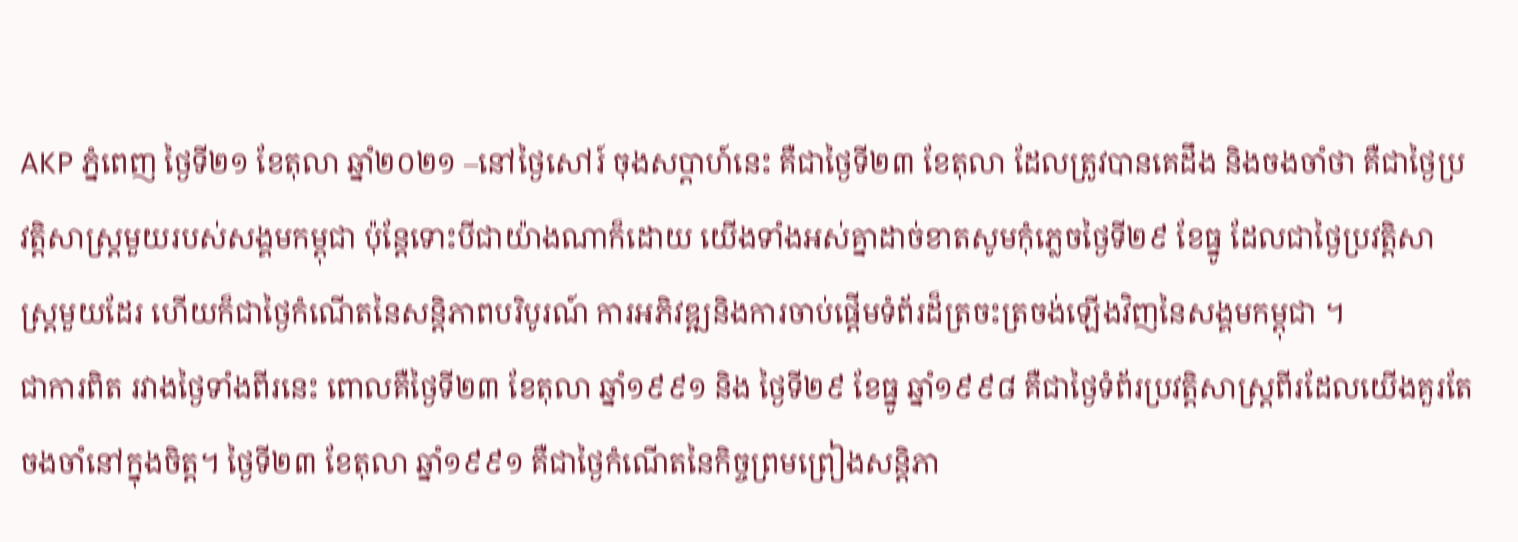AKP ភ្នំពេញ ថ្ងៃទី២១ ខែតុលា ឆ្នាំ២០២១ –នៅថ្ងៃសៅរ៍ ចុងសប្តាហ៍នេះ គឺជាថ្ងៃទី២៣ ខែតុលា ដែលត្រូវបានគេដឹង និងចងចាំថា គឺជាថ្ងៃប្រវត្តិសាស្រ្តមួយរបស់សង្គមកម្ពុជា ប៉ុន្តែទោះបីជាយ៉ាងណាក៏ដោយ យើងទាំងអស់គ្នាដាច់ខាតសូមកុំភ្លេចថ្ងៃទី២៩ ខែធ្នូ ដែលជាថ្ងៃប្រវត្តិសាស្រ្តមួយដែរ ហើយក៏ជាថ្ងៃកំណើតនៃសន្តិភាពបរិបូរណ៍ ការអភិវឌ្ឍនិងការចាប់ផ្តើមទំព័រដ៏ត្រចះត្រចង់ឡើងវិញនៃសង្គមកម្ពុជា ។
ជាការពិត រវាងថ្ងៃទាំងពីរនេះ ពោលគឺថ្ងៃទី២៣ ខែតុលា ឆ្នាំ១៩៩១ និង ថ្ងៃទី២៩ ខែធ្នូ ឆ្នាំ១៩៩៨ គឺជាថ្ងៃទំព័រប្រវត្តិសាស្រ្តពីរដែលយើងគួរតែចងចាំនៅក្នុងចិត្ត។ ថ្ងៃទី២៣ ខែតុលា ឆ្នាំ១៩៩១ គឺជាថ្ងៃកំណើតនៃកិច្ចព្រមព្រៀងសន្តិភា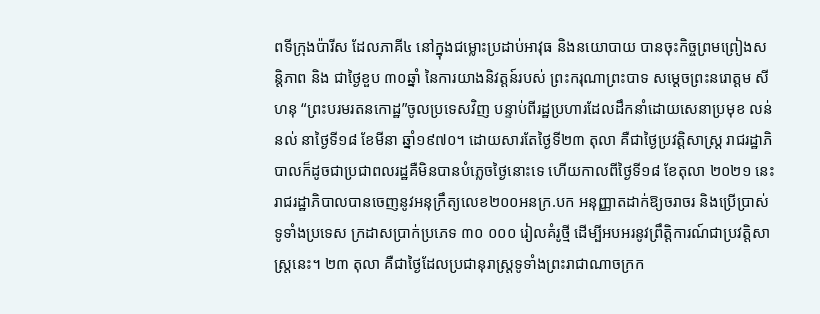ពទីក្រុងប៉ារីស ដែលភាគី៤ នៅក្នុងជម្លោះប្រដាប់អាវុធ និងនយោបាយ បានចុះកិច្ចព្រមព្រៀងសន្តិភាព និង ជាថ្ងៃខួប ៣០ឆ្នាំ នៃការយាងនិវត្តន៍របស់ ព្រះករុណាព្រះបាទ សម្តេចព្រះនរោត្តម សីហនុ “ព្រះបរមរតនកោដ្ឋ”ចូលប្រទេសវិញ បន្ទាប់ពីរដ្ឋប្រហារដែលដឹកនាំដោយសេនាប្រមុខ លន់ នល់ នាថ្ងៃទី១៨ ខែមីនា ឆ្នាំ១៩៧០។ ដោយសារតែថ្ងៃទី២៣ តុលា គឺជាថ្ងៃប្រវត្តិសាស្រ្ត រាជរដ្ឋាភិបាលក៏ដូចជាប្រជាពលរដ្ឋគឺមិនបានបំភ្លេចថ្ងៃនោះទេ ហើយកាលពីថ្ងៃទី១៨ ខែតុលា ២០២១ នេះ រាជរដ្ឋាភិបាលបានចេញនូវអនុក្រឹត្យលេខ២០០អនក្រ.បក អនុញ្ញាតដាក់ឱ្យចរាចរ និងប្រើប្រាស់ទូទាំងប្រទេស ក្រដាសប្រាក់ប្រភេទ ៣០ ០០០ រៀលគំរូថ្មី ដើម្បីអបអរនូវព្រឹត្តិការណ៍ជាប្រវត្តិសាស្រ្តនេះ។ ២៣ តុលា គឺជាថ្ងៃដែលប្រជានុរាស្រ្តទូទាំងព្រះរាជាណាចក្រក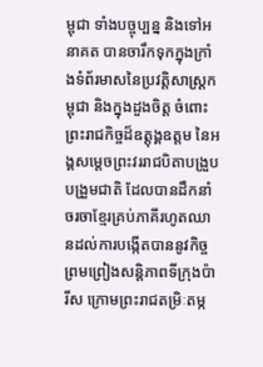ម្ពុជា ទាំងបច្ចុប្បន្ន និងទៅអនាគត បានចារឹកទុកក្នុងក្រាំងទំព័រមាសនៃប្រវត្តិសាស្រ្តកម្ពុជា និងក្នុងដួងចិត្ត ចំពោះព្រះរាជកិច្ចដ៏ឧត្តុង្គឧត្តម នៃអង្គសម្តេចព្រះវររាជបិតាបង្រួបបង្រួមជាតិ ដែលបានដឹកនាំចរចាខ្មែរគ្រប់ភាគីរហូតឈានដល់ការបង្កើតបាននូវកិច្ចព្រមព្រៀងសន្តិភាពទីក្រុងប៉ារីស ក្រោមព្រះរាជតម្រិៈតម្ក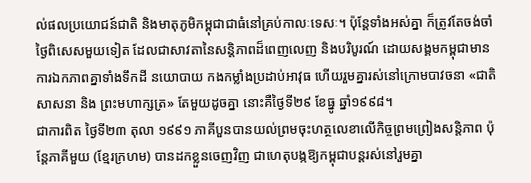ល់ផលប្រយោជន៍ជាតិ និងមាតុភូមិកម្ពុជាជាធំនៅគ្រប់កាលៈទេសៈ។ ប៉ុន្តែទាំងអស់គ្នា ក៏ត្រូវតែចង់ចាំថ្ងៃពិសេសមួយទៀត ដែលជាសាវតានៃសន្តិភាពដ៏ពេញលេញ និងបរិបូរណ៍ ដោយសង្គមកម្ពុជាមានការឯកភាពគ្នាទាំងទឹកដី នយោបាយ កងកម្លាំងប្រដាប់អាវុធ ហើយរួមគ្នារស់នៅក្រោមបាវចនា «ជាតិ សាសនា និង ព្រះមហាក្សត្រ» តែមួយដូចគ្នា នោះគឺថ្ងៃទី២៩ ខែធ្នូ ឆ្នាំ១៩៩៨។
ជាការពិត ថ្ងៃទី២៣ តុលា ១៩៩១ ភាគីបួនបានយល់ព្រមចុះហត្ថលេខាលើកិច្ចព្រមព្រៀងសន្តិភាព ប៉ុន្តែភាគីមួយ (ខ្មែរក្រហម) បានដកខ្លួនចេញវិញ ជាហេតុបង្កឱ្យកម្ពុជាបន្តរស់នៅរួមគ្នា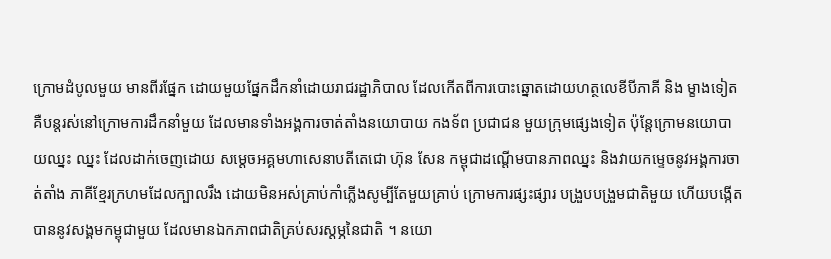ក្រោមដំបូលមួយ មានពីរផ្នែក ដោយមួយផ្នែកដឹកនាំដោយរាជរដ្ឋាភិបាល ដែលកើតពីការបោះឆ្នោតដោយហត្ថលេខីបីភាគី និង ម្ខាងទៀត គឺបន្តរស់នៅក្រោមការដឹកនាំមួយ ដែលមានទាំងអង្គការចាត់តាំងនយោបាយ កងទ័ព ប្រជាជន មួយក្រុមផ្សេងទៀត ប៉ុន្តែក្រោមនយោបាយឈ្នះ ឈ្នះ ដែលដាក់ចេញដោយ សម្តេចអគ្គមហាសេនាបតីតេជោ ហ៊ុន សែន កម្ពុជាដណ្តើមបានភាពឈ្នះ និងវាយកម្ទេចនូវអង្គការចាត់តាំង ភាគីខ្មែរក្រហមដែលក្បាលរឹង ដោយមិនអស់គ្រាប់កាំភ្លើងសូម្បីតែមួយគ្រាប់ ក្រោមការផ្សះផ្សារ បង្រួបបង្រួមជាតិមួយ ហើយបង្កើតបាននូវសង្គមកម្ពុជាមួយ ដែលមានឯកភាពជាតិគ្រប់សរស្តម្ភនៃជាតិ ។ នយោ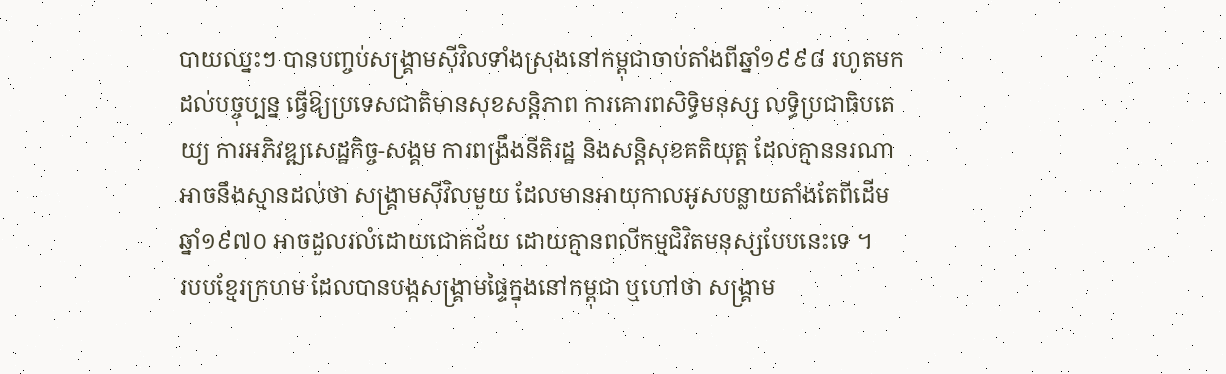បាយឈ្នះៗ បានបញ្ចប់សង្គ្រាមស៊ីវិលទាំងស្រុងនៅកម្ពុជាចាប់តាំងពីឆ្នាំ១៩៩៨ រហូតមកដល់បច្ចុប្បន្ន ធ្វើឱ្យប្រទេសជាតិមានសុខសន្តិភាព ការគោរពសិទ្ធិមនុស្ស លទ្ធិប្រជាធិបតេយ្យ ការអភិវឌ្ឍសេដ្ឋកិច្ច-សង្គម ការពង្រឹងនីតិរដ្ឋ និងសន្ដិសុខគតិយុត្ដ ដែលគ្មាននរណាអាចនឹងស្មានដល់ថា សង្រ្គាមស៊ីវិលមួយ ដែលមានអាយុកាលអូសបន្លាយតាំងតែពីដើមឆ្នាំ១៩៧០ អាចដួលរលំដោយជោគជ័យ ដោយគ្មានពលីកម្មជិវិតមនុស្សបែបនេះទេ ។
របបខ្មែរក្រហម ដែលបានបង្កសង្រ្គាមផ្ទៃក្នុងនៅកម្ពុជា ឬហៅថា សង្រ្គាម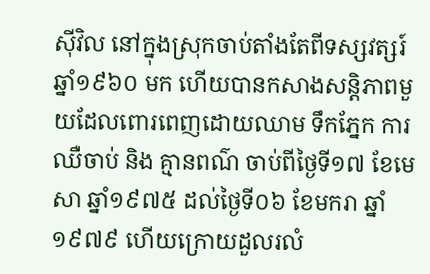ស៊ីវិល នៅក្នុងស្រុកចាប់តាំងតែពីទស្សវត្សរ៍ឆ្នាំ១៩៦០ មក ហើយបានកសាងសន្តិភាពមួយដែលពោរពេញដោយឈាម ទឹកភ្នែក ការឈឺចាប់ និង គ្មានពណ៌ ចាប់ពីថ្ងៃទី១៧ ខែមេសា ឆ្នាំ១៩៧៥ ដល់ថ្ងៃទី០៦ ខែមករា ឆ្នាំ១៩៧៩ ហើយក្រោយដួលរលំ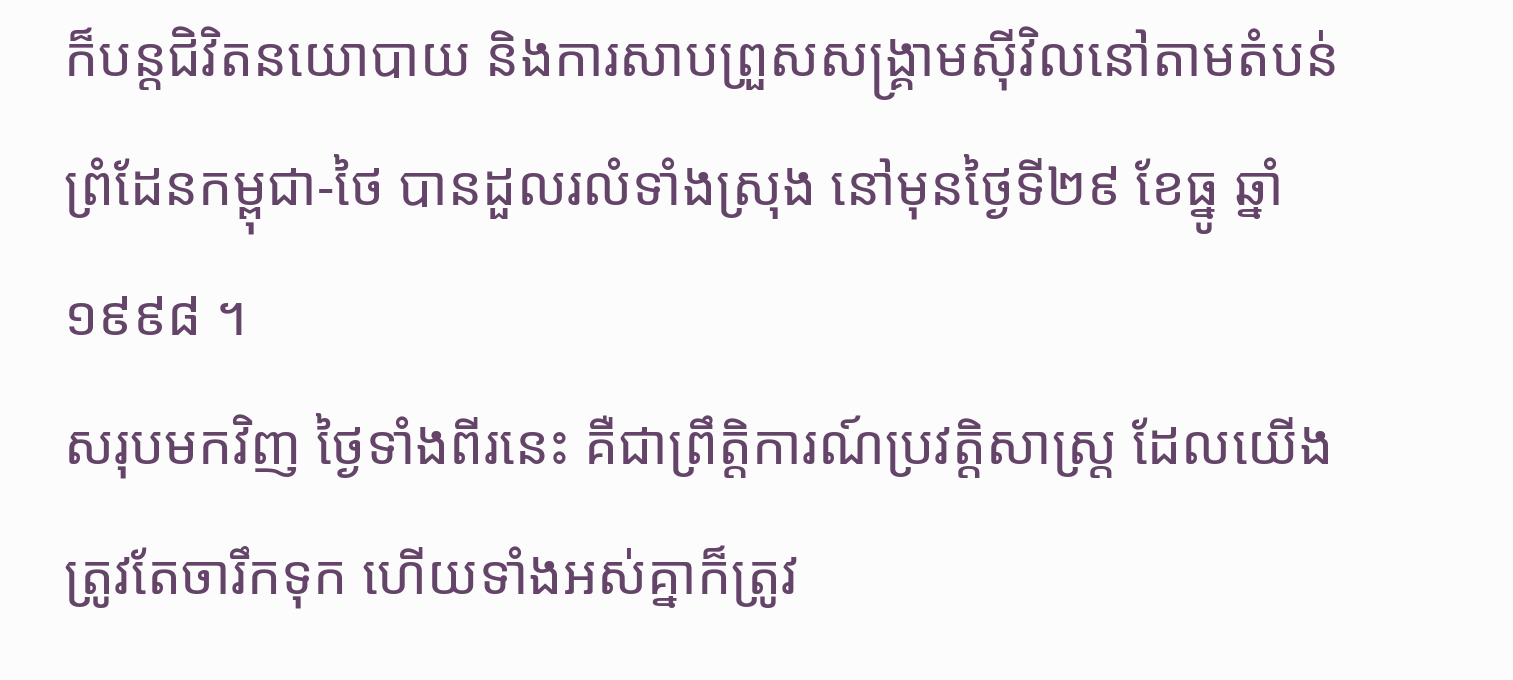ក៏បន្តជិវិតនយោបាយ និងការសាបព្រួសសង្រ្គាមស៊ីវិលនៅតាមតំបន់ព្រំដែនកម្ពុជា-ថៃ បានដួលរលំទាំងស្រុង នៅមុនថ្ងៃទី២៩ ខែធ្នូ ឆ្នាំ១៩៩៨ ។
សរុបមកវិញ ថ្ងៃទាំងពីរនេះ គឺជាព្រឹត្តិការណ៍ប្រវត្តិសាស្រ្ត ដែលយើងត្រូវតែចារឹកទុក ហើយទាំងអស់គ្នាក៏ត្រូវ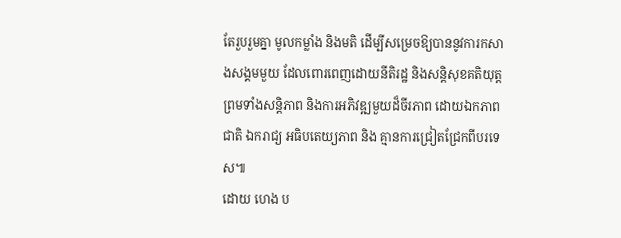តែរួបរួមគ្នា មូលកម្លាំង និងមតិ ដើម្បីសម្រេចឱ្យបាននូវការកសាងសង្គមមួយ ដែលពោរពេញដោយនីតិរដ្ឋ និងសន្ដិសុខគតិយុត្ដ ព្រមទាំងសន្តិភាព និងការអភិវឌ្ឍមួយដ៏ចីរភាព ដោយឯកភាពជាតិ ឯករាជ្យ អធិបតេយ្យភាព និង គ្មានការជ្រៀតជ្រែកពីបរទេស៕
ដោយ ហេង ប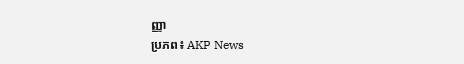ញ្ញា
ប្រភព៖ AKP News